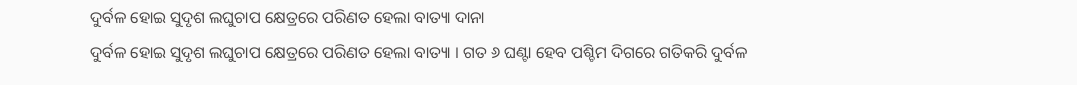ଦୁର୍ବଳ ହୋଇ ସୁଦୃଶ ଲଘୁଚାପ କ୍ଷେତ୍ରରେ ପରିଣତ ହେଲା ବାତ୍ୟା ଦାନା
ଦୁର୍ବଳ ହୋଇ ସୁଦୃଶ ଲଘୁଚାପ କ୍ଷେତ୍ରରେ ପରିଣତ ହେଲା ବାତ୍ୟା । ଗତ ୬ ଘଣ୍ଟା ହେବ ପଶ୍ଚିମ ଦିଗରେ ଗତିକରି ଦୁର୍ବଳ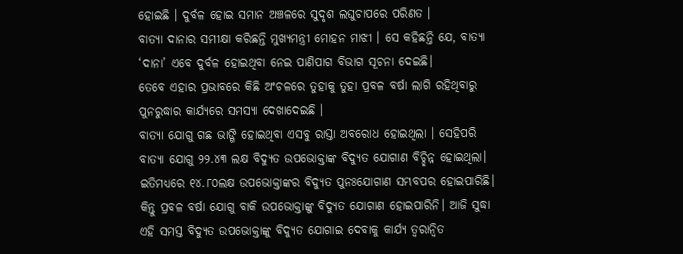ହୋଇଛି । ଦୁର୍ବଳ ହୋଇ ସମାନ ଅଞ୍ଚଳରେ ସୁଦୃଶ ଲଘୁଚାପରେ ପରିଣତ ।
ବାତ୍ୟା ଦାନାର ସମୀକ୍ଷା କରିଛନ୍ତି ମୁଖ୍ୟମନ୍ତ୍ରୀ ମୋହନ ମାଝୀ । ସେ କହିଛନ୍ତି ଯେ, ବାତ୍ୟା ‘ଦାନା’ ଏବେ ଦୁର୍ବଳ ହୋଇଥିବା ନେଇ ପାଣିପାଗ ବିଭାଗ ସୂଚନା ଦେଇଛି।
ତେବେ ଏହାର ପ୍ରଭାବରେ କିଛି ଅଂଚଳରେ ତୁହାକୁ ତୁହା ପ୍ରବଳ ବର୍ଷା ଲାଗି ରହିଥିବାରୁ ପୁନରୁଦ୍ଧାର କାର୍ଯ୍ୟରେ ସମସ୍ୟା ଦେଖାଦେଇଛି ।
ବାତ୍ୟା ଯୋଗୁ ଗଛ ଭାଙ୍ଗି ହୋଇଥିବା ଏସବୁ ରାସ୍ତା ଅବରୋଧ ହୋଇଥିଲା । ସେହିପରି ବାତ୍ୟା ଯୋଗୁ ୨୨.୪୩ ଲକ୍ଷ ବିଦ୍ୟୁତ ଉପଭୋକ୍ତାଙ୍କ ବିଦ୍ୟୁତ ଯୋଗାଣ ବିଚ୍ଛିନ୍ନ ହୋଇଥିଲା। ଇତିମଧ୍ୟରେ ୧୪.୮୦ଲକ୍ଷ ଉପଭୋକ୍ତାଙ୍କର ବିଦ୍ୟୁତ ପୁନଃଯୋଗାଣ ସମ୍ଭବପର ହୋଇପାରିଛି। କିନ୍ତୁ ପ୍ରବଳ ବର୍ଷା ଯୋଗୁ ବାକି ଉପଭୋକ୍ତାଙ୍କୁ ବିଦ୍ୟୁତ ଯୋଗାଣ ହୋଇପାରିନି। ଆଜି ସୁଦ୍ଧା ଏହି ସମସ୍ତ ବିଦ୍ୟୁତ ଉପଭୋକ୍ତାଙ୍କୁ ବିଦ୍ୟୁତ ଯୋଗାଇ ଦେବାକୁ କାର୍ଯ୍ୟ ତ୍ୱରାନ୍ୱିତ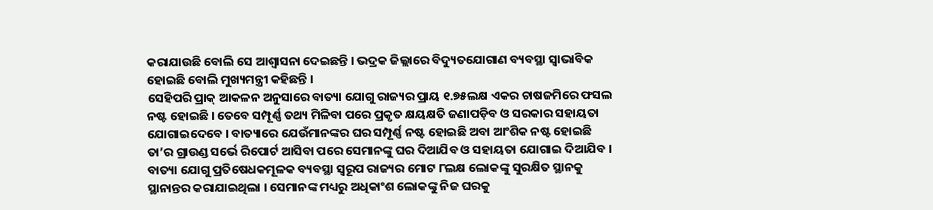କରାଯାଉଛି ବୋଲି ସେ ଆଶ୍ୱାସନା ଦେଇଛନ୍ତି । ଭଦ୍ରକ ଜିଲ୍ଲାରେ ବିଦ୍ୟୁତଯୋଗାଣ ବ୍ୟବସ୍ଥା ସ୍ୱାଭାବିକ ହୋଇଛି ବୋଲି ମୁଖ୍ୟମନ୍ତ୍ରୀ କହିଛନ୍ତି ।
ସେହିପରି ପ୍ରାକ୍ ଆକଳନ ଅନୁସାରେ ବାତ୍ୟା ଯୋଗୁ ରାଜ୍ୟର ପ୍ରାୟ ୧.୭୫ଲକ୍ଷ ଏକର ଚାଷଜମିରେ ଫସଲ ନଷ୍ଟ ହୋଇଛି । ତେବେ ସମ୍ପୂର୍ଣ୍ଣ ତଥ୍ୟ ମିଳିବା ପରେ ପ୍ରକୃତ କ୍ଷୟକ୍ଷତି ଜଣାପଡ଼ିବ ଓ ସରକାର ସହାୟତା ଯୋଗାଇଦେବେ । ବାତ୍ୟାରେ ଯେଉଁମାନଙ୍କର ଘର ସମ୍ପୂର୍ଣ୍ଣ ନଷ୍ଟ ହୋଇଛି ଅବା ଆଂଶିକ ନଷ୍ଟ ହୋଇଛି ତା’ର ଗ୍ରାଉଣ୍ଡ ସର୍ଭେ ରିପୋର୍ଟ ଆସିବା ପରେ ସେମାନଙ୍କୁ ଘର ଦିଆଯିବ ଓ ସହାୟତା ଯୋଗାଇ ଦିଆଯିବ ।
ବାତ୍ୟା ଯୋଗୁ ପ୍ରତିଷେଧକମୂଳକ ବ୍ୟବସ୍ଥା ସ୍ୱରୂପ ରାଜ୍ୟର ମୋଟ ୮ଲକ୍ଷ ଲୋକଙ୍କୁ ସୁରକ୍ଷିତ ସ୍ଥାନକୁ ସ୍ଥାନାନ୍ତର କରାଯାଇଥିଲା । ସେମାନଙ୍କ ମଧ୍ୟରୁ ଅଧିକାଂଶ ଲୋକଙ୍କୁ ନିଜ ଘରକୁ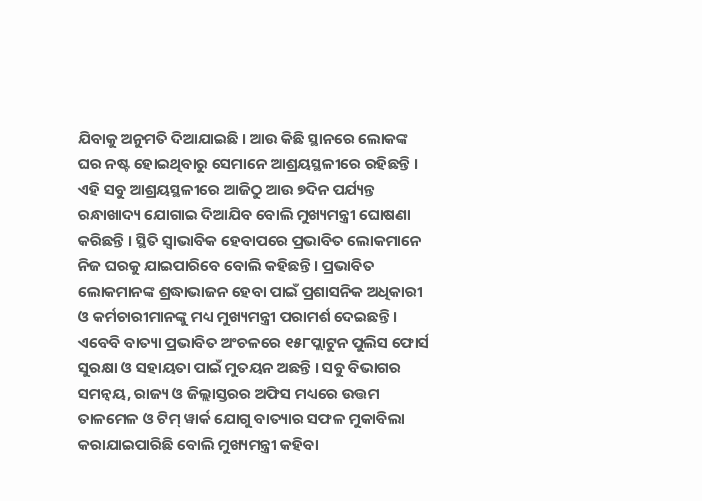ଯିବାକୁ ଅନୁମତି ଦିଆଯାଇଛି । ଆଉ କିଛି ସ୍ଥାନରେ ଲୋକଙ୍କ ଘର ନଷ୍ଟ ହୋଇଥିବାରୁ ସେମାନେ ଆଶ୍ରୟସ୍ଥଳୀରେ ରହିଛନ୍ତି । ଏହି ସବୁ ଆଶ୍ରୟସ୍ଥଳୀରେ ଆଜିଠୁ ଆଉ ୭ଦିନ ପର୍ଯ୍ୟନ୍ତ ରନ୍ଧାଖାଦ୍ୟ ଯୋଗାଇ ଦିଆଯିବ ବୋଲି ମୁଖ୍ୟମନ୍ତ୍ରୀ ଘୋଷଣା କରିଛନ୍ତି । ସ୍ଥିତି ସ୍ୱାଭାବିକ ହେବାପରେ ପ୍ରଭାବିତ ଲୋକମାନେ ନିଜ ଘରକୁ ଯାଇପାରିବେ ବୋଲି କହିଛନ୍ତି । ପ୍ରଭାବିତ ଲୋକମାନଙ୍କ ଶ୍ରଦ୍ଧାଭାଜନ ହେବା ପାଇଁ ପ୍ରଶାସନିକ ଅଧିକାରୀ ଓ କର୍ମଚାରୀମାନଙ୍କୁ ମଧ୍ୟ ମୁଖ୍ୟମନ୍ତ୍ରୀ ପରାମର୍ଶ ଦେଇଛନ୍ତି । ଏବେବି ବାତ୍ୟା ପ୍ରଭାବିତ ଅଂଚଳରେ ୧୫୮ପ୍ଲାଟୁନ ପୁଲିସ ଫୋର୍ସ ସୁରକ୍ଷା ଓ ସହାୟତା ପାଇଁ ମୁତୟନ ଅଛନ୍ତି । ସବୁ ବିଭାଗର ସମନ୍ୱୟ, ରାଜ୍ୟ ଓ ଜିଲ୍ଲାସ୍ତରର ଅଫିସ ମଧ୍ୟରେ ଉତ୍ତମ ତାଳମେଳ ଓ ଟିମ୍ ୱାର୍କ ଯୋଗୁ ବାତ୍ୟାର ସଫଳ ମୁକାବିଲା କରାଯାଇପାରିଛି ବୋଲି ମୁଖ୍ୟମନ୍ତ୍ରୀ କହିବା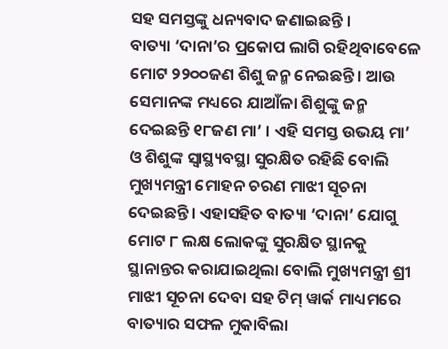ସହ ସମସ୍ତଙ୍କୁ ଧନ୍ୟବାଦ ଜଣାଇଛନ୍ତି ।
ବାତ୍ୟା ‘ଦାନା’ର ପ୍ରକୋପ ଲାଗି ରହିଥିବାବେଳେ ମୋଟ ୨୨୦୦ଜଣ ଶିଶୁ ଜନ୍ମ ନେଇଛନ୍ତି । ଆଉ ସେମାନଙ୍କ ମଧ୍ୟରେ ଯାଆଁଳା ଶିଶୁଙ୍କୁ ଜନ୍ମ ଦେଇଛନ୍ତି ୧୮ଜଣ ମା’ । ଏହି ସମସ୍ତ ଉଭୟ ମା’ ଓ ଶିଶୁଙ୍କ ସ୍ୱାସ୍ଥ୍ୟବସ୍ଥା ସୁରକ୍ଷିତ ରହିଛି ବୋଲି ମୁଖ୍ୟମନ୍ତ୍ରୀ ମୋହନ ଚରଣ ମାଝୀ ସୂଚନା ଦେଇଛନ୍ତି। ଏହାସହିତ ବାତ୍ୟା ‘ଦାନା’ ଯୋଗୁ ମୋଟ ୮ ଲକ୍ଷ ଲୋକଙ୍କୁ ସୁରକ୍ଷିତ ସ୍ଥାନକୁ ସ୍ଥାନାନ୍ତର କରାଯାଇଥିଲା ବୋଲି ମୁଖ୍ୟମନ୍ତ୍ରୀ ଶ୍ରୀ ମାଝୀ ସୂଚନା ଦେବା ସହ ଟିମ୍ ୱାର୍କ ମାଧ୍ୟମରେ ବାତ୍ୟାର ସଫଳ ମୁକାବିଲା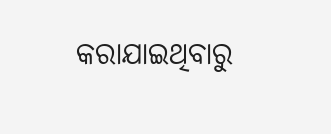କରାଯାଇଥିବାରୁ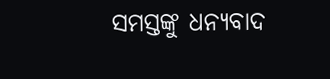ସମସ୍ତଙ୍କୁ ଧନ୍ୟବାଦ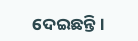ଦେଇଛନ୍ତି।